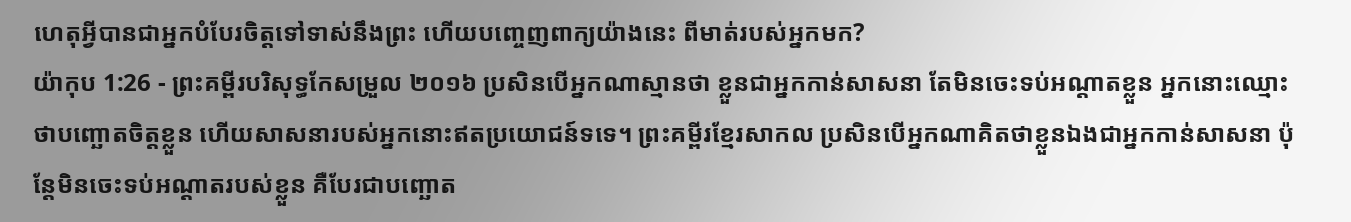ហេតុអ្វីបានជាអ្នកបំបែរចិត្តទៅទាស់នឹងព្រះ ហើយបញ្ចេញពាក្យយ៉ាងនេះ ពីមាត់របស់អ្នកមក?
យ៉ាកុប 1:26 - ព្រះគម្ពីរបរិសុទ្ធកែសម្រួល ២០១៦ ប្រសិនបើអ្នកណាស្មានថា ខ្លួនជាអ្នកកាន់សាសនា តែមិនចេះទប់អណ្តាតខ្លួន អ្នកនោះឈ្មោះថាបញ្ឆោតចិត្តខ្លួន ហើយសាសនារបស់អ្នកនោះឥតប្រយោជន៍ទទេ។ ព្រះគម្ពីរខ្មែរសាកល ប្រសិនបើអ្នកណាគិតថាខ្លួនឯងជាអ្នកកាន់សាសនា ប៉ុន្តែមិនចេះទប់អណ្ដាតរបស់ខ្លួន គឺបែរជាបញ្ឆោត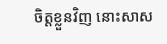ចិត្តខ្លួនវិញ នោះសាស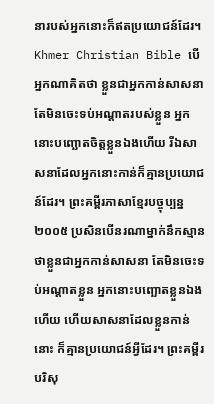នារបស់អ្នកនោះក៏ឥតប្រយោជន៍ដែរ។ Khmer Christian Bible បើអ្នកណាគិតថា ខ្លួនជាអ្នកកាន់សាសនា តែមិនចេះទប់អណ្ដាតរបស់ខ្លួន អ្នកនោះបញ្ឆោតចិត្តខ្លួនឯងហើយ រីឯសាសនាដែលអ្នកនោះកាន់ក៏គ្មានប្រយោជន៍ដែរ។ ព្រះគម្ពីរភាសាខ្មែរបច្ចុប្បន្ន ២០០៥ ប្រសិនបើនរណាម្នាក់នឹកស្មានថាខ្លួនជាអ្នកកាន់សាសនា តែមិនចេះទប់អណ្ដាតខ្លួន អ្នកនោះបញ្ឆោតខ្លួនឯងហើយ ហើយសាសនាដែលខ្លួនកាន់នោះ ក៏គ្មានប្រយោជន៍អ្វីដែរ។ ព្រះគម្ពីរបរិសុ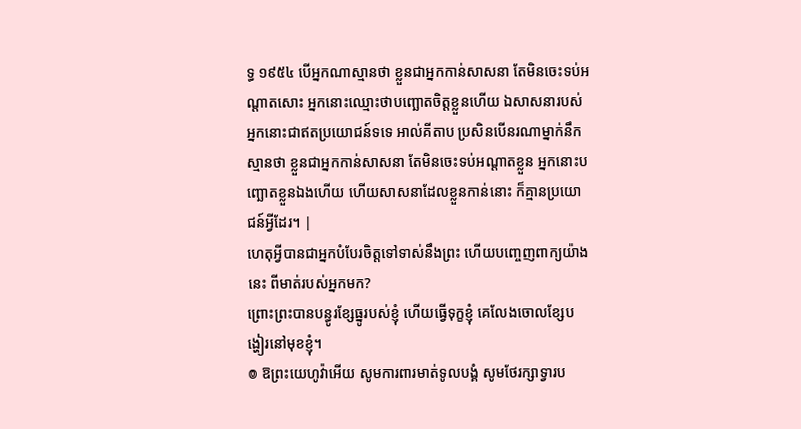ទ្ធ ១៩៥៤ បើអ្នកណាស្មានថា ខ្លួនជាអ្នកកាន់សាសនា តែមិនចេះទប់អណ្តាតសោះ អ្នកនោះឈ្មោះថាបញ្ឆោតចិត្តខ្លួនហើយ ឯសាសនារបស់អ្នកនោះជាឥតប្រយោជន៍ទទេ អាល់គីតាប ប្រសិនបើនរណាម្នាក់នឹកស្មានថា ខ្លួនជាអ្នកកាន់សាសនា តែមិនចេះទប់អណ្ដាតខ្លួន អ្នកនោះបញ្ឆោតខ្លួនឯងហើយ ហើយសាសនាដែលខ្លួនកាន់នោះ ក៏គ្មានប្រយោជន៍អ្វីដែរ។ |
ហេតុអ្វីបានជាអ្នកបំបែរចិត្តទៅទាស់នឹងព្រះ ហើយបញ្ចេញពាក្យយ៉ាងនេះ ពីមាត់របស់អ្នកមក?
ព្រោះព្រះបានបន្ធូរខ្សែធ្នូរបស់ខ្ញុំ ហើយធ្វើទុក្ខខ្ញុំ គេលែងចោលខ្សែបង្ហៀរនៅមុខខ្ញុំ។
៙ ឱព្រះយេហូវ៉ាអើយ សូមការពារមាត់ទូលបង្គំ សូមថែរក្សាទ្វារប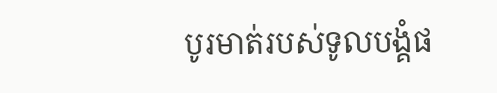បូរមាត់របស់ទូលបង្គំផ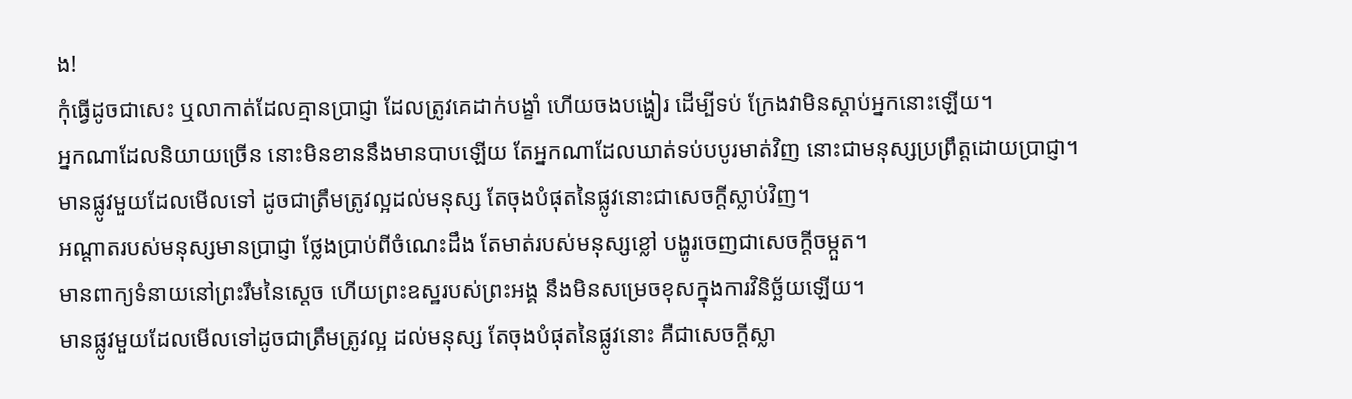ង!
កុំធ្វើដូចជាសេះ ឬលាកាត់ដែលគ្មានប្រាជ្ញា ដែលត្រូវគេដាក់បង្ខាំ ហើយចងបង្ហៀរ ដើម្បីទប់ ក្រែងវាមិនស្ដាប់អ្នកនោះឡើយ។
អ្នកណាដែលនិយាយច្រើន នោះមិនខាននឹងមានបាបឡើយ តែអ្នកណាដែលឃាត់ទប់បបូរមាត់វិញ នោះជាមនុស្សប្រព្រឹត្តដោយប្រាជ្ញា។
មានផ្លូវមួយដែលមើលទៅ ដូចជាត្រឹមត្រូវល្អដល់មនុស្ស តែចុងបំផុតនៃផ្លូវនោះជាសេចក្ដីស្លាប់វិញ។
អណ្ដាតរបស់មនុស្សមានប្រាជ្ញា ថ្លែងប្រាប់ពីចំណេះដឹង តែមាត់របស់មនុស្សខ្លៅ បង្ហូរចេញជាសេចក្ដីចម្កួត។
មានពាក្យទំនាយនៅព្រះរឹមនៃស្តេច ហើយព្រះឧស្ឋរបស់ព្រះអង្គ នឹងមិនសម្រេចខុសក្នុងការវិនិច្ឆ័យឡើយ។
មានផ្លូវមួយដែលមើលទៅដូចជាត្រឹមត្រូវល្អ ដល់មនុស្ស តែចុងបំផុតនៃផ្លូវនោះ គឺជាសេចក្ដីស្លា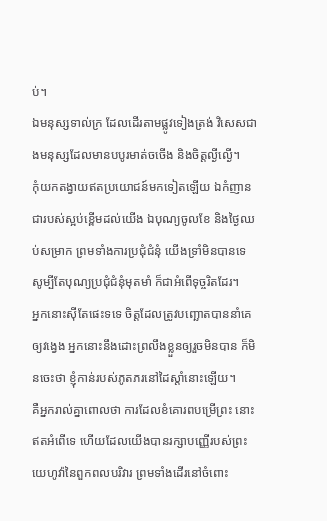ប់។
ឯមនុស្សទាល់ក្រ ដែលដើរតាមផ្លូវទៀងត្រង់ វិសេសជាងមនុស្សដែលមានបបូរមាត់ចចើង និងចិត្តល្ងីល្ងើ។
កុំយកតង្វាយឥតប្រយោជន៍មកទៀតឡើយ ឯកំញានជារបស់ស្អប់ខ្ពើមដល់យើង ឯបុណ្យចូលខែ និងថ្ងៃឈប់សម្រាក ព្រមទាំងការប្រជុំជំនុំ យើងទ្រាំមិនបានទេ សូម្បីតែបុណ្យប្រជុំជំនុំមុតមាំ ក៏ជាអំពើទុច្ចរិតដែរ។
អ្នកនោះស៊ីតែផេះទទេ ចិត្តដែលត្រូវបញ្ឆោតបាននាំគេឲ្យវង្វេង អ្នកនោះនឹងដោះព្រលឹងខ្លួនឲ្យរួចមិនបាន ក៏មិនចេះថា ខ្ញុំកាន់របស់ភូតភរនៅដៃស្តាំនោះឡើយ។
គឺអ្នករាល់គ្នាពោលថា ការដែលខំគោរពបម្រើព្រះ នោះឥតអំពើទេ ហើយដែលយើងបានរក្សាបញ្ញើរបស់ព្រះយេហូវ៉ានៃពួកពលបរិវារ ព្រមទាំងដើរនៅចំពោះ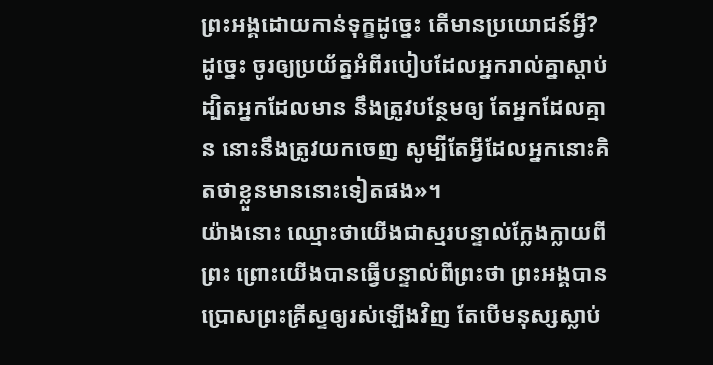ព្រះអង្គដោយកាន់ទុក្ខដូច្នេះ តើមានប្រយោជន៍អ្វី?
ដូច្នេះ ចូរឲ្យប្រយ័ត្នអំពីរបៀបដែលអ្នករាល់គ្នាស្ដាប់ ដ្បិតអ្នកដែលមាន នឹងត្រូវបន្ថែមឲ្យ តែអ្នកដែលគ្មាន នោះនឹងត្រូវយកចេញ សូម្បីតែអ្វីដែលអ្នកនោះគិតថាខ្លួនមាននោះទៀតផង»។
យ៉ាងនោះ ឈ្មោះថាយើងជាស្មរបន្ទាល់ក្លែងក្លាយពីព្រះ ព្រោះយើងបានធ្វើបន្ទាល់ពីព្រះថា ព្រះអង្គបានប្រោសព្រះគ្រីស្ទឲ្យរស់ឡើងវិញ តែបើមនុស្សស្លាប់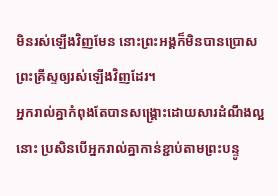មិនរស់ឡើងវិញមែន នោះព្រះអង្គក៏មិនបានប្រោសព្រះគ្រីស្ទឲ្យរស់ឡើងវិញដែរ។
អ្នករាល់គ្នាកំពុងតែបានសង្គ្រោះដោយសារដំណឹងល្អនោះ ប្រសិនបើអ្នករាល់គ្នាកាន់ខ្ជាប់តាមព្រះបន្ទូ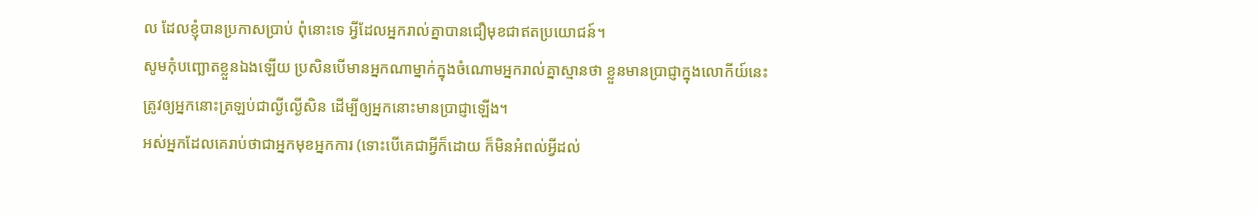ល ដែលខ្ញុំបានប្រកាសប្រាប់ ពុំនោះទេ អ្វីដែលអ្នករាល់គ្នាបានជឿមុខជាឥតប្រយោជន៍។
សូមកុំបញ្ឆោតខ្លួនឯងឡើយ ប្រសិនបើមានអ្នកណាម្នាក់ក្នុងចំណោមអ្នករាល់គ្នាស្មានថា ខ្លួនមានប្រាជ្ញាក្នុងលោកីយ៍នេះ ត្រូវឲ្យអ្នកនោះត្រឡប់ជាល្ងីល្ងើសិន ដើម្បីឲ្យអ្នកនោះមានប្រាជ្ញាឡើង។
អស់អ្នកដែលគេរាប់ថាជាអ្នកមុខអ្នកការ (ទោះបើគេជាអ្វីក៏ដោយ ក៏មិនអំពល់អ្វីដល់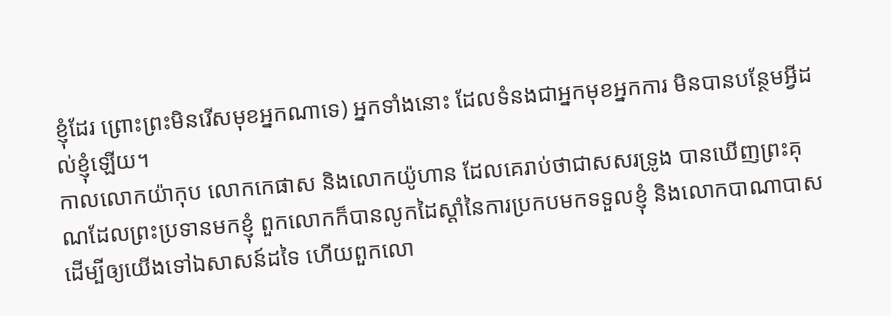ខ្ញុំដែរ ព្រោះព្រះមិនរើសមុខអ្នកណាទេ) អ្នកទាំងនោះ ដែលទំនងជាអ្នកមុខអ្នកការ មិនបានបន្ថែមអ្វីដល់ខ្ញុំឡើយ។
កាលលោកយ៉ាកុប លោកកេផាស និងលោកយ៉ូហាន ដែលគេរាប់ថាជាសសរទ្រូង បានឃើញព្រះគុណដែលព្រះប្រទានមកខ្ញុំ ពួកលោកក៏បានលូកដៃស្តាំនៃការប្រកបមកទទួលខ្ញុំ និងលោកបាណាបាស ដើម្បីឲ្យយើងទៅឯសាសន៍ដទៃ ហើយពួកលោ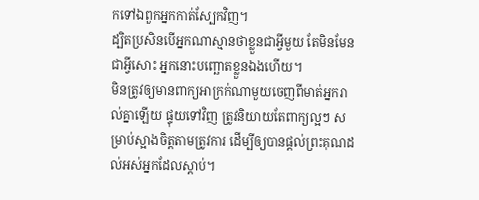កទៅឯពួកអ្នកកាត់ស្បែកវិញ។
ដ្បិតប្រសិនបើអ្នកណាស្មានថាខ្លួនជាអ្វីមួយ តែមិនមែនជាអ្វីសោះ អ្នកនោះបញ្ឆោតខ្លួនឯងហើយ។
មិនត្រូវឲ្យមានពាក្យអាក្រក់ណាមួយចេញពីមាត់អ្នករាល់គ្នាឡើយ ផ្ទុយទៅវិញ ត្រូវនិយាយតែពាក្យល្អៗ សម្រាប់ស្អាងចិត្តតាមត្រូវការ ដើម្បីឲ្យបានផ្តល់ព្រះគុណដល់អស់អ្នកដែលស្តាប់។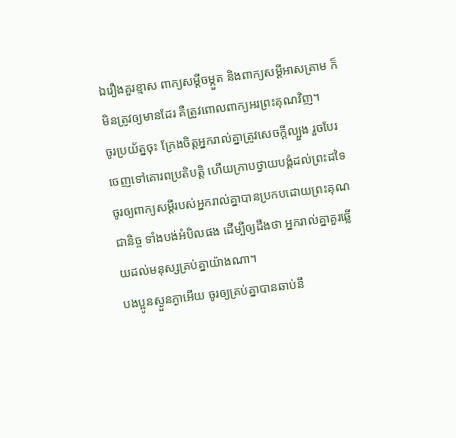ឯរឿងគួរខ្មាស ពាក្យសម្ដីចម្កួត និងពាក្យសម្ដីអាសគ្រាម ក៏មិនត្រូវឲ្យមានដែរ គឺត្រូវពោលពាក្យអរព្រះគុណវិញ។
ចូរប្រយ័ត្នចុះ ក្រែងចិត្តអ្នករាល់គ្នាត្រូវសេចក្ដីល្បួង រួចបែរចេញទៅគោរពប្រតិបត្តិ ហើយក្រាបថ្វាយបង្គំដល់ព្រះដទៃ
ចូរឲ្យពាក្យសម្ដីរបស់អ្នករាល់គ្នាបានប្រកបដោយព្រះគុណជានិច្ច ទាំងបង់អំបិលផង ដើម្បីឲ្យដឹងថា អ្នករាល់គ្នាគួរឆ្លើយដល់មនុស្សគ្រប់គ្នាយ៉ាងណា។
បងប្អូនស្ងួនភ្ងាអើយ ចូរឲ្យគ្រប់គ្នាបានឆាប់នឹ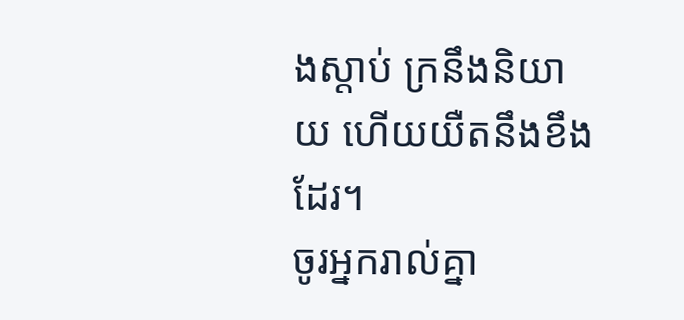ងស្តាប់ ក្រនឹងនិយាយ ហើយយឺតនឹងខឹងដែរ។
ចូរអ្នករាល់គ្នា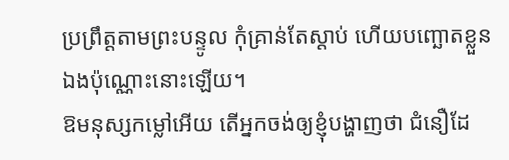ប្រព្រឹត្តតាមព្រះបន្ទូល កុំគ្រាន់តែស្តាប់ ហើយបញ្ឆោតខ្លួនឯងប៉ុណ្ណោះនោះឡើយ។
ឱមនុស្សកម្លៅអើយ តើអ្នកចង់ឲ្យខ្ញុំបង្ហាញថា ជំនឿដែ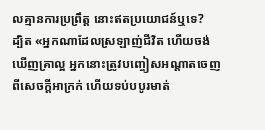លគ្មានការប្រព្រឹត្ត នោះឥតប្រយោជន៍ឬទេ?
ដ្បិត «អ្នកណាដែលស្រឡាញ់ជីវិត ហើយចង់ឃើញគ្រាល្អ អ្នកនោះត្រូវបញ្ចៀសអណ្តាតចេញពីសេចក្តីអាក្រក់ ហើយទប់បបូរមាត់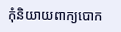កុំនិយាយពាក្យបោក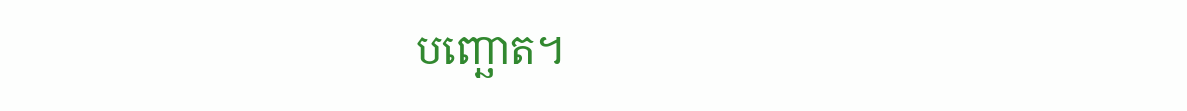បញ្ឆោត។